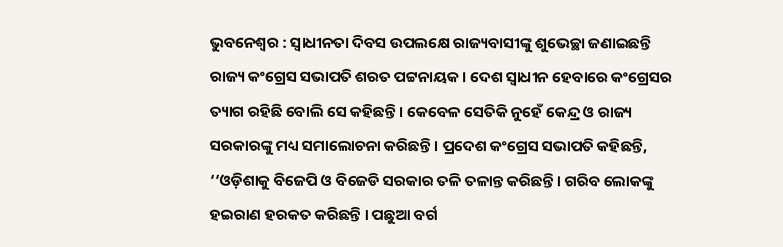ଭୁବନେଶ୍ବର : ସ୍ବାଧୀନତା ଦିବସ ଉପଲକ୍ଷେ ରାଜ୍ୟବାସୀଙ୍କୁ ଶୁଭେଚ୍ଛା ଜଣାଇଛନ୍ତି ରାଜ୍ୟ କଂଗ୍ରେସ ସଭାପତି ଶରତ ପଟ୍ଟନାୟକ । ଦେଶ ସ୍ବାଧୀନ ହେବାରେ କଂଗ୍ରେସର ତ୍ୟାଗ ରହିଛି ବୋଲି ସେ କହିଛନ୍ତି । କେବେଳ ସେତିକି ନୁହେଁ କେନ୍ଦ୍ର ଓ ରାଜ୍ୟ ସରକାରଙ୍କୁ ମଧ୍ୟ ସମାଲୋଚନା କରିଛନ୍ତି । ପ୍ରଦେଶ କଂଗ୍ରେସ ସଭାପତି କହିଛନ୍ତି, ‘‘ଓଡ଼ିଶାକୁ ବିଜେପି ଓ ବିଜେଡି ସରକାର ତଳି ତଳାନ୍ତ କରିଛନ୍ତି । ଗରିବ ଲୋକଙ୍କୁ ହଇରାଣ ହରକତ କରିଛନ୍ତି । ପଛୁଆ ବର୍ଗ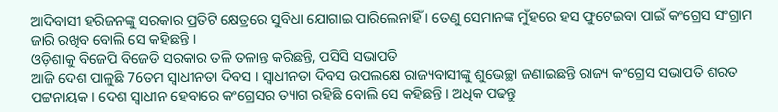ଆଦିବାସୀ ହରିଜନଙ୍କୁ ସରକାର ପ୍ରତିଟି କ୍ଷେତ୍ରରେ ସୁବିଧା ଯୋଗାଇ ପାରିଲେନାହିଁ । ତେଣୁ ସେମାନଙ୍କ ମୁଁହରେ ହସ ଫୁଟେଇବା ପାଇଁ କଂଗ୍ରେସ ସଂଗ୍ରାମ ଜାରି ରଖିବ ବୋଲି ସେ କହିଛନ୍ତି ।
ଓଡ଼ିଶାକୁ ବିଜେପି ବିଜେଡି ସରକାର ତଳି ତଳାନ୍ତ କରିଛନ୍ତି, ପସିସି ସଭାପତି
ଆଜି ଦେଶ ପାଳୁଛି 76ତମ ସ୍ବାଧୀନତା ଦିବସ । ସ୍ବାଧୀନତା ଦିବସ ଉପଲକ୍ଷେ ରାଜ୍ୟବାସୀଙ୍କୁ ଶୁଭେଚ୍ଛା ଜଣାଇଛନ୍ତି ରାଜ୍ୟ କଂଗ୍ରେସ ସଭାପତି ଶରତ ପଟ୍ଟନାୟକ । ଦେଶ ସ୍ବାଧୀନ ହେବାରେ କଂଗ୍ରେସର ତ୍ୟାଗ ରହିଛି ବୋଲି ସେ କହିଛନ୍ତି । ଅଧିକ ପଢନ୍ତୁ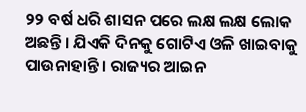୨୨ ବର୍ଷ ଧରି ଶାସନ ପରେ ଲକ୍ଷ ଲକ୍ଷ ଲୋକ ଅଛନ୍ତି । ଯିଏକି ଦିନକୁ ଗୋଟିଏ ଓଳି ଖାଇବାକୁ ପାଉନାହାନ୍ତି । ରାଜ୍ୟର ଆଇନ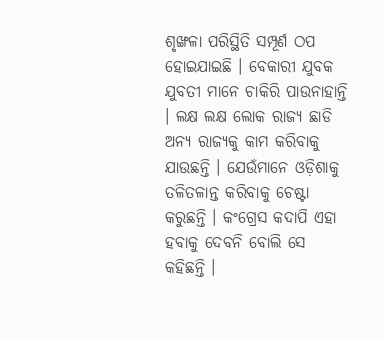ଶୃଙ୍ଖଳା ପରିସ୍ଥିତି ସମ୍ପୂର୍ଣ ଠପ ହୋଇଯାଇଛି । ବେକାରୀ ଯୁବକ ଯୁବତୀ ମାନେ ଚାକିରି ପାଉନାହାନ୍ତି । ଲକ୍ଷ ଲକ୍ଷ ଲୋକ ରାଜ୍ୟ ଛାଡି ଅନ୍ୟ ରାଜ୍ୟକୁ କାମ କରିବାକୁ ଯାଉଛନ୍ତି । ଯେଉଁମାନେ ଓଡ଼ିଶାକୁ ତଳିତଳାନ୍ତ କରିବାକୁ ଚେଷ୍ଟା କରୁଛନ୍ତି । କଂଗ୍ରେସ କଦାପି ଏହା ହବାକୁ ଦେବନି ବୋଲି ସେ କହିଛନ୍ତି ।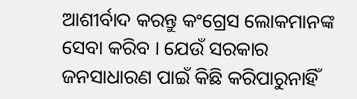ଆଶୀର୍ବାଦ କରନ୍ତୁ କଂଗ୍ରେସ ଲୋକମାନଙ୍କ ସେବା କରିବ । ଯେଉଁ ସରକାର ଜନସାଧାରଣ ପାଇଁ କିଛି କରିପାରୁନାହିଁ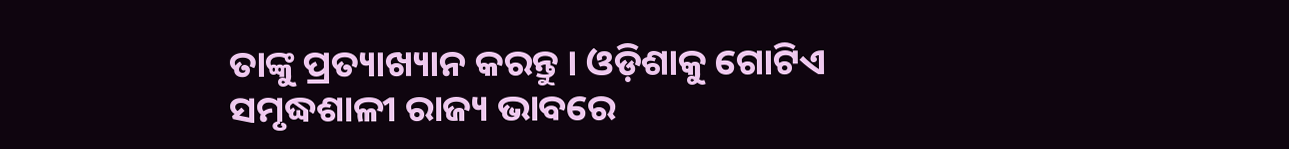ତାଙ୍କୁ ପ୍ରତ୍ୟାଖ୍ୟାନ କରନ୍ତୁ । ଓଡ଼ିଶାକୁ ଗୋଟିଏ ସମୃଦ୍ଧଶାଳୀ ରାଜ୍ୟ ଭାବରେ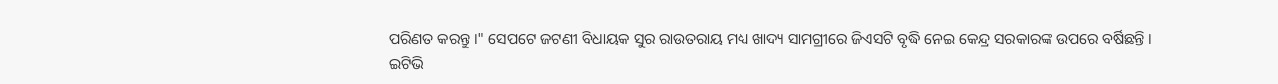ପରିଣତ କରନ୍ତୁ ।" ସେପଟେ ଜଟଣୀ ବିଧାୟକ ସୁର ରାଉତରାୟ ମଧ୍ୟ ଖାଦ୍ୟ ସାମଗ୍ରୀରେ ଜିଏସଟି ବୃଦ୍ଧି ନେଇ କେନ୍ଦ୍ର ସରକାରଙ୍କ ଉପରେ ବର୍ଷିଛନ୍ତି ।
ଇଟିଭି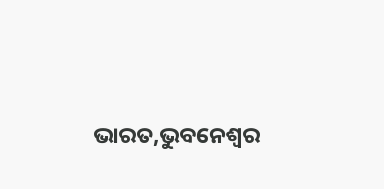ଭାରତ,ଭୁବନେଶ୍ବର